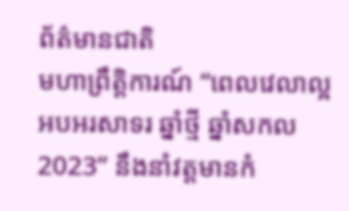ព័ត៌មានជាតិ
មហាព្រឹត្តិការណ៍ “ពេលវេលាល្អ អបអរសាទរ ឆ្នាំថ្មី ឆ្នាំសកល 2023” នឹងនាំវត្តមានកំ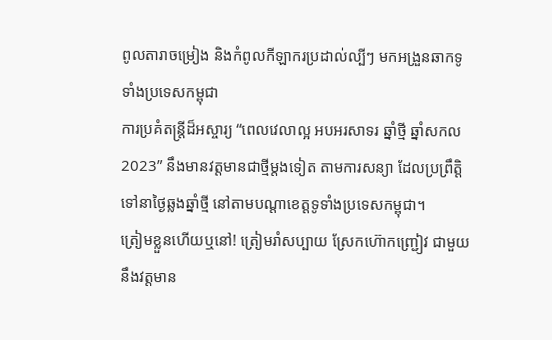ពូលតារាចម្រៀង និងកំពូលកីឡាករប្រដាល់ល្បីៗ មកអង្រួនឆាកទូទាំងប្រទេសកម្ពុជា
ការប្រគំតន្ត្រីដ៏អស្ចារ្យ “ពេលវេលាល្អ អបអរសាទរ ឆ្នាំថ្មី ឆ្នាំសកល 2023” នឹងមានវត្តមានជាថ្មីម្តងទៀត តាមការសន្យា ដែលប្រព្រឹត្តិទៅនាថ្ងៃឆ្លងឆ្នាំថ្មី នៅតាមបណ្តាខេត្តទូទាំងប្រទេសកម្ពុជា។
ត្រៀមខ្លួនហើយឬនៅ! ត្រៀមរាំសប្បាយ ស្រែកហ៊ោកញ្ជ្រៀវ ជាមួយនឹងវត្តមាន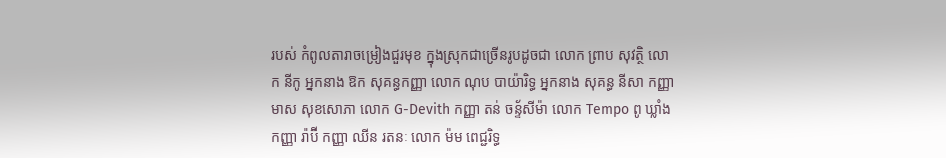របស់ កំពូលតារាចម្រៀងជួរមុខ ក្នុងស្រុកជាច្រើនរូបដូចជា លោក ព្រាប សុវត្ថិ លោក នីកូ អ្នកនាង ឱក សុគន្ធកញ្ញា លោក ណុប បាយ៉ារិទ្ធ អ្នកនាង សុគន្ធ នីសា កញ្ញា មាស សុខសោភា លោក G-Devith កញ្ញា តន់ ចន្ទ័សីម៉ា លោក Tempo ពូ ឃ្លាំង កញ្ញា រ៉ាប៊ី កញ្ញា ឈីន រតនៈ លោក ម៉ម ពេជ្ជរិទ្ធ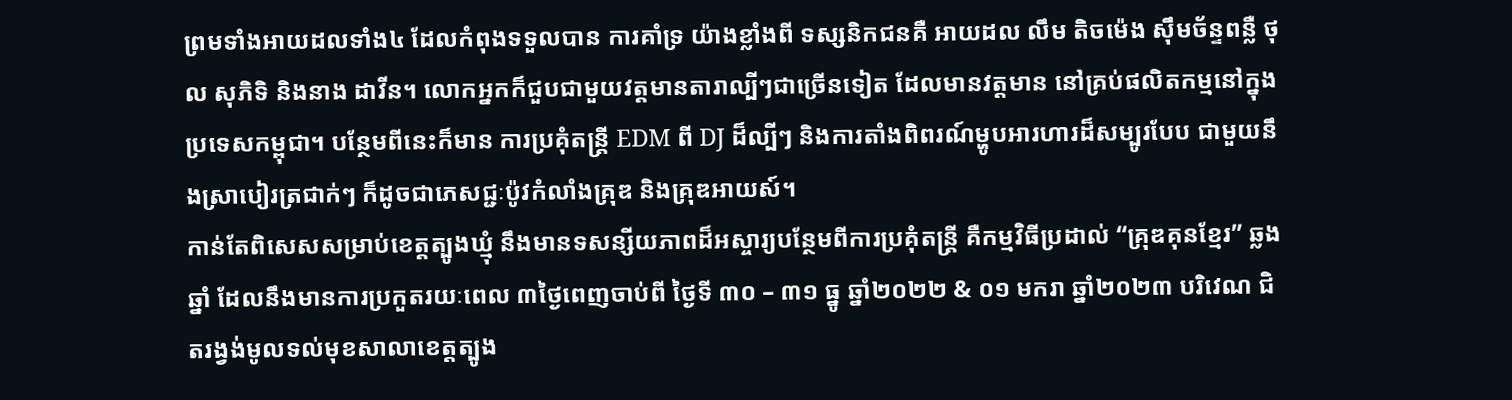ព្រមទាំងអាយដលទាំង៤ ដែលកំពុងទទួលបាន ការគាំទ្រ យ៉ាងខ្លាំងពី ទស្សនិកជនគឺ អាយដល លឹម តិចម៉េង ស៊ឹមច័ន្ទពន្លឺ ថុល សុភិទិ និងនាង ដាវីន។ លោកអ្នកក៏ជួបជាមួយវត្តមានតារាល្បីៗជាច្រើនទៀត ដែលមានវត្តមាន នៅគ្រប់ផលិតកម្មនៅក្នុងប្រទេសកម្ពុជា។ បន្ថែមពីនេះក៏មាន ការប្រគុំតន្ត្រី EDM ពី DJ ដ៏ល្បីៗ និងការតាំងពិពរណ៍ម្ហូបអារហារដ៏សម្បូរបែប ជាមួយនឹងស្រាបៀរត្រជាក់ៗ ក៏ដូចជាភេសជ្ជៈប៉ូវកំលាំងគ្រុឌ និងគ្រុឌអាយស៍។
កាន់តែពិសេសសម្រាប់ខេត្តត្បូងឃ្មុំ នឹងមានទសន្សីយភាពដ៏អស្ចារ្យបន្ថែមពីការប្រគុំតន្ត្រី គឺកម្មវិធីប្រដាល់ “គ្រុឌគុនខ្មែរ” ឆ្លងឆ្នាំ ដែលនឹងមានការប្រកួតរយៈពេល ៣ថ្ងៃពេញចាប់ពី ថ្ងៃទី ៣០ – ៣១ ធ្នូ ឆ្នាំ២០២២ & ០១ មករា ឆ្នាំ២០២៣ បរិវេណ ជិតរង្វង់មូលទល់មុខសាលាខេត្តត្បូង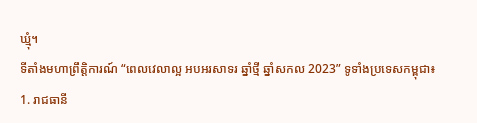ឃ្មុំ។
ទីតាំងមហាព្រឹត្តិការណ៍ “ពេលវេលាល្អ អបអរសាទរ ឆ្នាំថ្មី ឆ្នាំសកល 2023” ទូទាំងប្រទេសកម្ពុជា៖
1. រាជធានី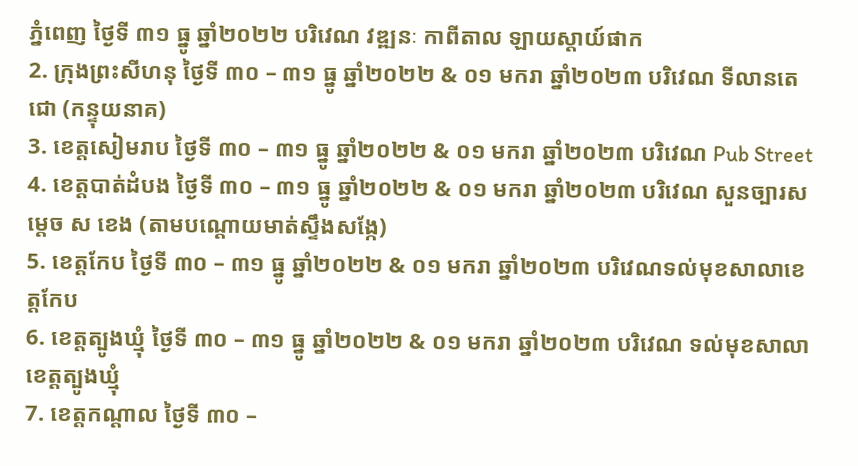ភ្នំពេញ ថ្ងៃទី ៣១ ធ្នូ ឆ្នាំ២០២២ បរិវេណ វឌ្ឍនៈ កាពីតាល ឡាយស្តាយ៍ផាក
2. ក្រុងព្រះសីហនុ ថ្ងៃទី ៣០ – ៣១ ធ្នូ ឆ្នាំ២០២២ & ០១ មករា ឆ្នាំ២០២៣ បរិវេណ ទីលានតេជោ (កន្ទុយនាគ)
3. ខេត្តសៀមរាប ថ្ងៃទី ៣០ – ៣១ ធ្នូ ឆ្នាំ២០២២ & ០១ មករា ឆ្នាំ២០២៣ បរិវេណ Pub Street
4. ខេត្តបាត់ដំបង ថ្ងៃទី ៣០ – ៣១ ធ្នូ ឆ្នាំ២០២២ & ០១ មករា ឆ្នាំ២០២៣ បរិវេណ សួនច្បារសម្តេច ស ខេង (តាមបណ្តោយមាត់ស្ទឹងសង្កែ)
5. ខេត្តកែប ថ្ងៃទី ៣០ – ៣១ ធ្នូ ឆ្នាំ២០២២ & ០១ មករា ឆ្នាំ២០២៣ បរិវេណទល់មុខសាលាខេត្តកែប
6. ខេត្តត្បូងឃ្មុំ ថ្ងៃទី ៣០ – ៣១ ធ្នូ ឆ្នាំ២០២២ & ០១ មករា ឆ្នាំ២០២៣ បរិវេណ ទល់មុខសាលាខេត្តត្បូងឃ្មុំ
7. ខេត្តកណ្តាល ថ្ងៃទី ៣០ –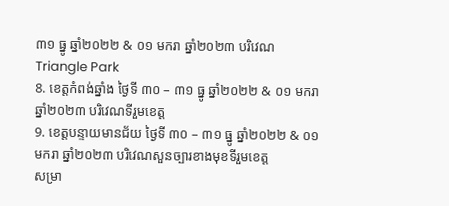៣១ ធ្នូ ឆ្នាំ២០២២ & ០១ មករា ឆ្នាំ២០២៣ បរិវេណ Triangle Park
8. ខេត្តកំពង់ឆ្នាំង ថ្ងៃទី ៣០ – ៣១ ធ្នូ ឆ្នាំ២០២២ & ០១ មករា ឆ្នាំ២០២៣ បរិវេណទីរួមខេត្ត
9. ខេត្តបន្ទាយមានជ័យ ថ្ងៃទី ៣០ – ៣១ ធ្នូ ឆ្នាំ២០២២ & ០១ មករា ឆ្នាំ២០២៣ បរិវេណសួនច្បារខាងមុខទីរួមខេត្ត
សម្រា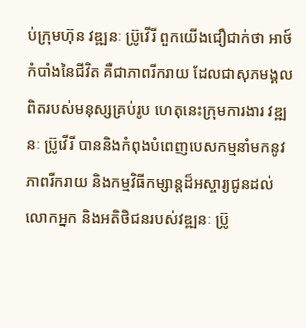ប់ក្រុមហ៊ុន វឌ្ឍនៈ ប្រ៊ូវើរី ពួកយើងជឿជាក់ថា អាថ៍កំបាំងនៃជីវិត គឺជាភាពរីករាយ ដែលជាសុភមង្គលពិតរបស់មនុស្សគ្រប់រូប ហេតុនេះក្រុមការងារ វឌ្ឍនៈ ប្រ៊ូវើរី បាននិងកំពុងបំពេញបេសកម្មនាំមកនូវភាពរីករាយ និងកម្មវិធីកម្សាន្តដ៏អស្ចារ្យជូនដល់លោកអ្នក និងអតិថិជនរបស់វឌ្ឍនៈ ប្រ៊ូ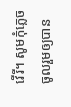វើរី។ សូមកុំភ្លេចចូលរួមឲ្យបាន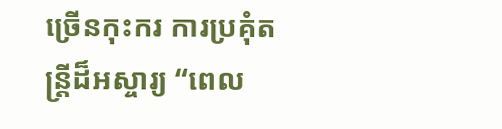ច្រើនកុះករ ការប្រគុំតន្ត្រីដ៏អស្ចារ្យ “ពេល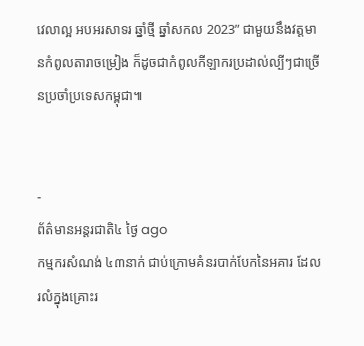វេលាល្អ អបអរសាទរ ឆ្នាំថ្មី ឆ្នាំសកល 2023” ជាមួយនឹងវត្តមានកំពូលតារាចម្រៀង ក៏ដូចជាកំពូលកីឡាករប្រដាល់ល្បីៗជាច្រើនប្រចាំប្រទេសកម្ពុជា៕


-
ព័ត៌មានអន្ដរជាតិ៤ ថ្ងៃ ago
កម្មករសំណង់ ៤៣នាក់ ជាប់ក្រោមគំនរបាក់បែកនៃអគារ ដែលរលំក្នុងគ្រោះរ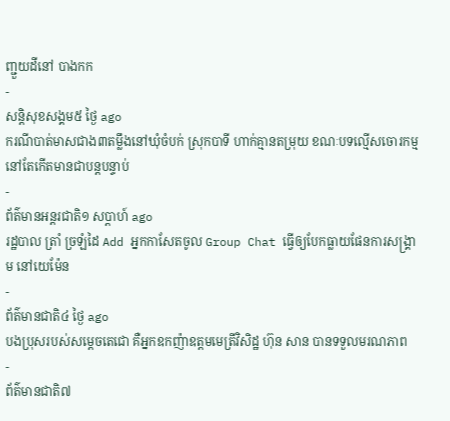ញ្ជួយដីនៅ បាងកក
-
សន្តិសុខសង្គម៥ ថ្ងៃ ago
ករណីបាត់មាសជាង៣តម្លឹងនៅឃុំចំបក់ ស្រុកបាទី ហាក់គ្មានតម្រុយ ខណៈបទល្មើសចោរកម្មនៅតែកើតមានជាបន្តបន្ទាប់
-
ព័ត៌មានអន្ដរជាតិ១ សប្តាហ៍ ago
រដ្ឋបាល ត្រាំ ច្រឡំដៃ Add អ្នកកាសែតចូល Group Chat ធ្វើឲ្យបែកធ្លាយផែនការសង្គ្រាម នៅយេម៉ែន
-
ព័ត៌មានជាតិ៤ ថ្ងៃ ago
បងប្រុសរបស់សម្ដេចតេជោ គឺអ្នកឧកញ៉ាឧត្តមមេត្រីវិសិដ្ឋ ហ៊ុន សាន បានទទួលមរណភាព
-
ព័ត៌មានជាតិ៧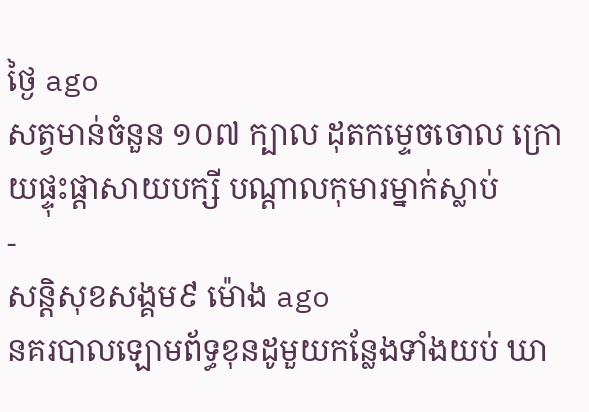ថ្ងៃ ago
សត្វមាន់ចំនួន ១០៧ ក្បាល ដុតកម្ទេចចោល ក្រោយផ្ទុះផ្ដាសាយបក្សី បណ្តាលកុមារម្នាក់ស្លាប់
-
សន្តិសុខសង្គម៩ ម៉ោង ago
នគរបាលឡោមព័ទ្ធខុនដូមួយកន្លែងទាំងយប់ ឃា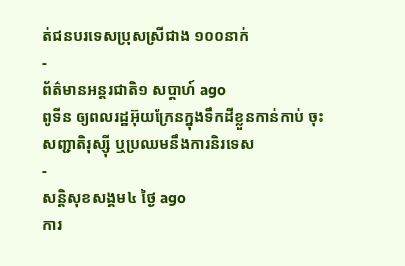ត់ជនបរទេសប្រុសស្រីជាង ១០០នាក់
-
ព័ត៌មានអន្ដរជាតិ១ សប្តាហ៍ ago
ពូទីន ឲ្យពលរដ្ឋអ៊ុយក្រែនក្នុងទឹកដីខ្លួនកាន់កាប់ ចុះសញ្ជាតិរុស្ស៊ី ឬប្រឈមនឹងការនិរទេស
-
សន្តិសុខសង្គម៤ ថ្ងៃ ago
ការ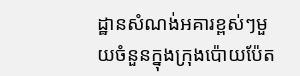ដ្ឋានសំណង់អគារខ្ពស់ៗមួយចំនួនក្នុងក្រុងប៉ោយប៉ែត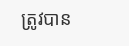ត្រូវបាន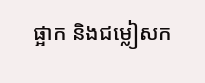ផ្អាក និងជម្លៀសក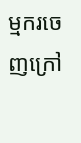ម្មករចេញក្រៅ